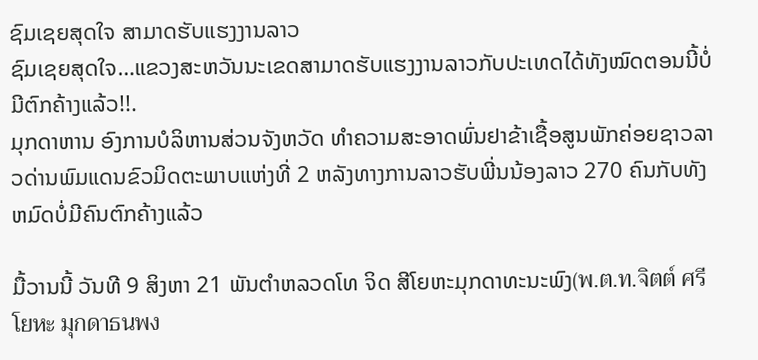ຊົມເຊຍສຸດໃຈ ສາມາດຮັບແຮງງານລາວ
ຊົມເຊຍສຸດໃຈ…ແຂວງສະຫວັນນະເຂດສາມາດຮັບແຮງງານລາວກັບປະເທດໄດ້ທັງໝົດຕອນນີ້ບໍ່ມີຕົກຄ້າງແລ້ວ!!.
ມຸກດາຫານ ອົງການບໍລິຫານສ່ວນຈັງຫວັດ ທຳຄວາມສະອາດພົ່ນຢາຂ້າເຊື້ອສູນພັກຄ່ອຍຊາວລາວດ່ານພົມແດນຂົວມິດຕະພາບແຫ່ງທີ່ 2 ຫລັງທາງການລາວຮັບພີ່ນນ້ອງລາວ 270 ຄົນກັບທັງຫມົດບໍ່ມີຄົນຕົກຄ້າງແລ້ວ

ມື້ວານນີ້ ວັນທີ 9 ສິງຫາ 21 ພັນຕຳຫລວດໂທ ຈິດ ສີໂຍຫະມຸກດາທະນະພົງ(พ.ต.ท.จิตต์ ศรีโยหะ มุกดาธนพง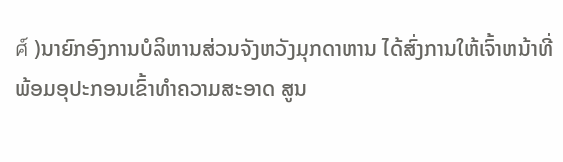ศ์ )ນາຍົກອົງການບໍລິຫານສ່ວນຈັງຫວັງມຸກດາຫານ ໄດ້ສົ່ງການໃຫ້ເຈົ້າຫນ້າທີ່ພ້ອມອຸປະກອນເຂົ້າທຳຄວາມສະອາດ ສູນ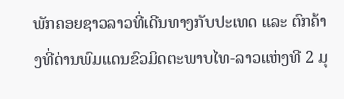ພັກຄອຍຊາວລາວທີ່ເດີນທາງກັບປະເທດ ແລະ ຕົກຄ້າງທີ່ດ່ານພົມແດນຂົວມິດຕະພາບໄທ-ລາວແຫ່ງທີ 2 ມຸ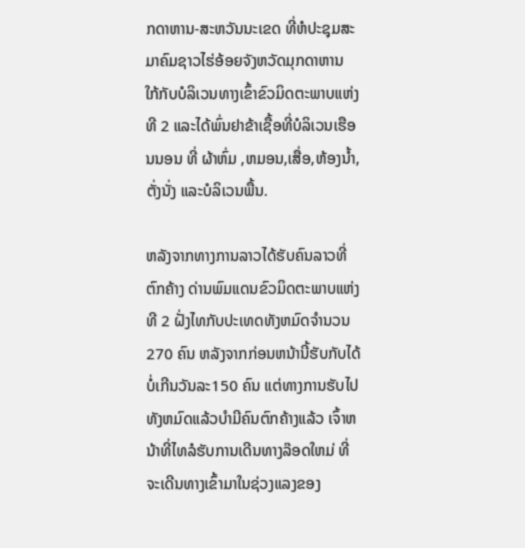ກດາຫານ-ສະຫວັນນະເຂດ ທີ່ຫໍປະຊຸມສະມາຄົມຊາວໄຮ່ອ້ອຍຈັງຫວັດມຸກດາຫານ ໃກ້ກັບບໍລິເວນທາງເຂົ້າຂົວມິດຕະພາບແຫ່ງທີ 2 ແລະໄດ້ພົ່ນຢາຂ້າເຊື້ອທີ່ບໍລິເວນເຮືອນນອນ ທີ່ ຜ້າຫົ່ມ ,ຫມອນ,ເສື່ອ,ຫ້ອງນ້ຳ,ຕັ່ງນັ່ງ ແລະບໍລິເວນພື້ນ.

ຫລັງຈາກທາງການລາວໄດ້ຮັບຄົນລາວທີ່ຕົກຄ້າງ ດ່ານພົມແດນຂົວມິດຕະພາບແຫ່ງທີ 2 ຝັ່ງໄທກັບປະເທດທັງຫມົດຈຳນວນ 270 ຄົນ ຫລັງຈາກກ່ອນຫນ້ານີ້ຮັບກັບໄດ້ບໍ່ເກີນວັນລະ150 ຄົນ ແຕ່ທາງການຮັບໄປທັງຫມົດແລ້ວບໍາມີຄົນຕົກຄ້າງແລ້ວ ເຈົ້າຫນ້າທີ່ໄທລໍຮັບການເດີນທາງລ໊ອດໃຫມ່ ທີ່ຈະເດີນທາງເຂົ້າມາໃນຊ່ວງແລງຂອງ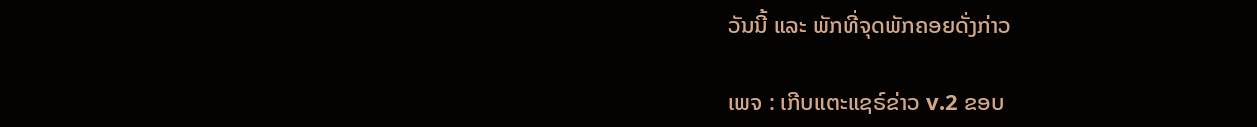ວັນນີ້ ແລະ ພັກທີ່ຈຸດພັກຄອຍດັ່ງກ່າວ

ເພຈ : ເກີບແຕະແຊຣ໌ຂ່າວ v.2 ຂອບ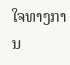ໃຈທາງການ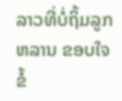ລາວທີ່ບໍ່ຖິ້ມລູກຫລານ ຂອບໃຈຂໍ້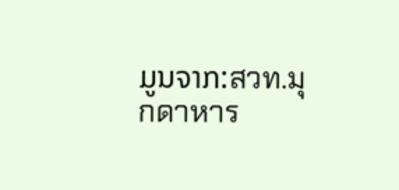ມູນຈາກ:สวท.มุกดาหาร